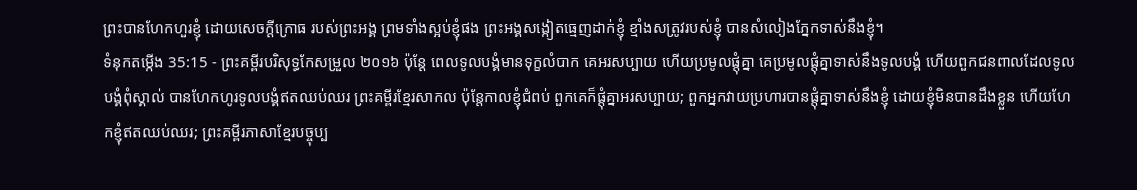ព្រះបានហែកហួរខ្ញុំ ដោយសេចក្ដីក្រោធ របស់ព្រះអង្គ ព្រមទាំងស្អប់ខ្ញុំផង ព្រះអង្គសង្កៀតធ្មេញដាក់ខ្ញុំ ខ្មាំងសត្រូវរបស់ខ្ញុំ បានសំលៀងភ្នែកទាស់នឹងខ្ញុំ។
ទំនុកតម្កើង 35:15 - ព្រះគម្ពីរបរិសុទ្ធកែសម្រួល ២០១៦ ប៉ុន្ដែ ពេលទូលបង្គំមានទុក្ខលំបាក គេអរសប្បាយ ហើយប្រមូលផ្ដុំគ្នា គេប្រមូលផ្ដុំគ្នាទាស់នឹងទូលបង្គំ ហើយពួកជនពាលដែលទូលបង្គំពុំស្គាល់ បានហែកហូរទូលបង្គំឥតឈប់ឈរ ព្រះគម្ពីរខ្មែរសាកល ប៉ុន្តែកាលខ្ញុំជំពប់ ពួកគេក៏ផ្ដុំគ្នាអរសប្បាយ; ពួកអ្នកវាយប្រហារបានផ្ដុំគ្នាទាស់នឹងខ្ញុំ ដោយខ្ញុំមិនបានដឹងខ្លួន ហើយហែកខ្ញុំឥតឈប់ឈរ; ព្រះគម្ពីរភាសាខ្មែរបច្ចុប្ប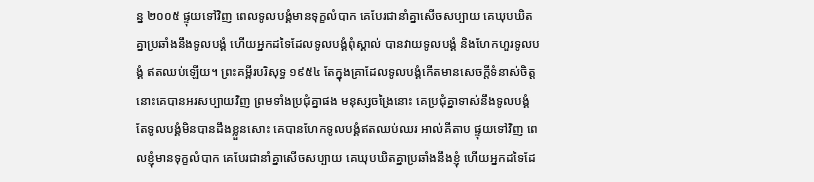ន្ន ២០០៥ ផ្ទុយទៅវិញ ពេលទូលបង្គំមានទុក្ខលំបាក គេបែរជានាំគ្នាសើចសប្បាយ គេឃុបឃិតគ្នាប្រឆាំងនឹងទូលបង្គំ ហើយអ្នកដទៃដែលទូលបង្គំពុំស្គាល់ បានវាយទូលបង្គំ និងហែកហួរទូលបង្គំ ឥតឈប់ឡើយ។ ព្រះគម្ពីរបរិសុទ្ធ ១៩៥៤ តែក្នុងគ្រាដែលទូលបង្គំកើតមានសេចក្ដីទំនាស់ចិត្ត នោះគេបានអរសប្បាយវិញ ព្រមទាំងប្រជុំគ្នាផង មនុស្សចង្រៃនោះ គេប្រជុំគ្នាទាស់នឹងទូលបង្គំ តែទូលបង្គំមិនបានដឹងខ្លួនសោះ គេបានហែកទូលបង្គំឥតឈប់ឈរ អាល់គីតាប ផ្ទុយទៅវិញ ពេលខ្ញុំមានទុក្ខលំបាក គេបែរជានាំគ្នាសើចសប្បាយ គេឃុបឃិតគ្នាប្រឆាំងនឹងខ្ញុំ ហើយអ្នកដទៃដែ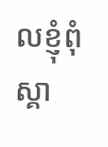លខ្ញុំពុំស្គា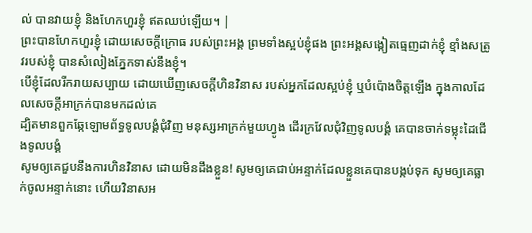ល់ បានវាយខ្ញុំ និងហែកហួរខ្ញុំ ឥតឈប់ឡើយ។ |
ព្រះបានហែកហួរខ្ញុំ ដោយសេចក្ដីក្រោធ របស់ព្រះអង្គ ព្រមទាំងស្អប់ខ្ញុំផង ព្រះអង្គសង្កៀតធ្មេញដាក់ខ្ញុំ ខ្មាំងសត្រូវរបស់ខ្ញុំ បានសំលៀងភ្នែកទាស់នឹងខ្ញុំ។
បើខ្ញុំដែលរីករាយសប្បាយ ដោយឃើញសេចក្ដីហិនវិនាស របស់អ្នកដែលស្អប់ខ្ញុំ ឬបំប៉ោងចិត្តឡើង ក្នុងកាលដែលសេចក្ដីអាក្រក់បានមកដល់គេ
ដ្បិតមានពួកឆ្កែឡោមព័ទ្ធទូលបង្គំជុំវិញ មនុស្សអាក្រក់មួយហ្វូង ដើរក្រវែលជុំវិញទូលបង្គំ គេបានចាក់ទម្លុះដៃជើងទូលបង្គំ
សូមឲ្យគេជួបនឹងការហិនវិនាស ដោយមិនដឹងខ្លួន! សូមឲ្យគេជាប់អន្ទាក់ដែលខ្លួនគេបានបង្កប់ទុក សូមឲ្យគេធ្លាក់ចូលអន្ទាក់នោះ ហើយវិនាសអ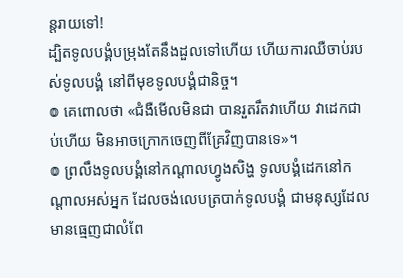ន្តរាយទៅ!
ដ្បិតទូលបង្គំបម្រុងតែនឹងដួលទៅហើយ ហើយការឈឺចាប់របស់ទូលបង្គំ នៅពីមុខទូលបង្គំជានិច្ច។
៙ គេពោលថា «ជំងឺមើលមិនជា បានរួតរឹតវាហើយ វាដេកជាប់ហើយ មិនអាចក្រោកចេញពីគ្រែវិញបានទេ»។
៙ ព្រលឹងទូលបង្គំនៅកណ្ដាលហ្វូងសិង្ហ ទូលបង្គំដេកនៅកណ្ដាលអស់អ្នក ដែលចង់លេបត្របាក់ទូលបង្គំ ជាមនុស្សដែលមានធ្មេញជាលំពែ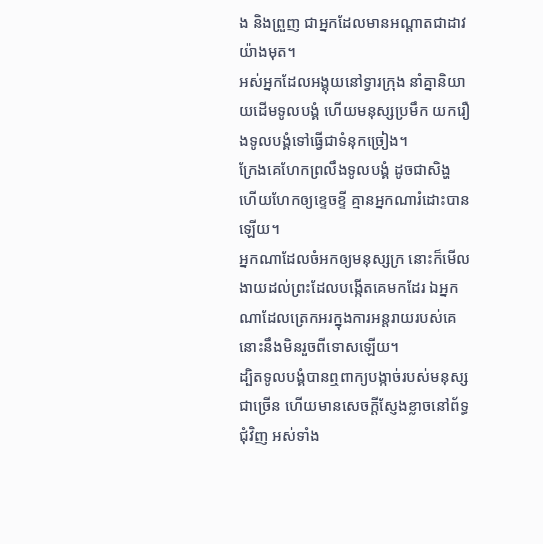ង និងព្រួញ ជាអ្នកដែលមានអណ្ដាតជាដាវយ៉ាងមុត។
អស់អ្នកដែលអង្គុយនៅទ្វារក្រុង នាំគ្នានិយាយដើមទូលបង្គំ ហើយមនុស្សប្រមឹក យករឿងទូលបង្គំទៅធ្វើជាទំនុកច្រៀង។
ក្រែងគេហែកព្រលឹងទូលបង្គំ ដូចជាសិង្ហ ហើយហែកឲ្យខ្ទេចខ្ទី គ្មានអ្នកណារំដោះបានឡើយ។
អ្នកណាដែលចំអកឲ្យមនុស្សក្រ នោះក៏មើលងាយដល់ព្រះដែលបង្កើតគេមកដែរ ឯអ្នកណាដែលត្រេកអរក្នុងការអន្តរាយរបស់គេ នោះនឹងមិនរួចពីទោសឡើយ។
ដ្បិតទូលបង្គំបានឮពាក្យបង្កាច់របស់មនុស្សជាច្រើន ហើយមានសេចក្ដីស្ញែងខ្លាចនៅព័ទ្ធជុំវិញ អស់ទាំង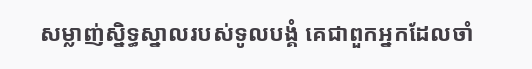សម្លាញ់ស្និទ្ធស្នាលរបស់ទូលបង្គំ គេជាពួកអ្នកដែលចាំ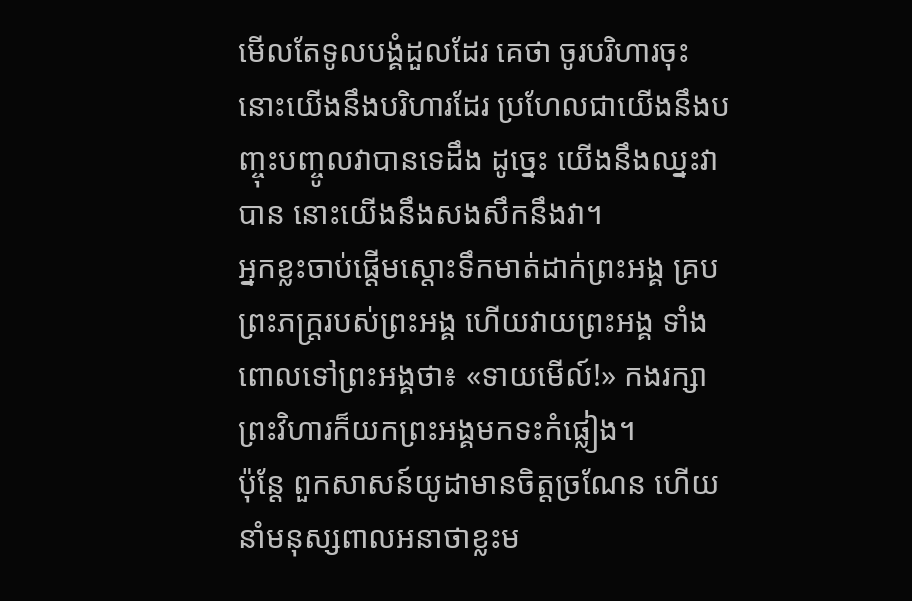មើលតែទូលបង្គំដួលដែរ គេថា ចូរបរិហារចុះ នោះយើងនឹងបរិហារដែរ ប្រហែលជាយើងនឹងបញ្ចុះបញ្ចូលវាបានទេដឹង ដូច្នេះ យើងនឹងឈ្នះវាបាន នោះយើងនឹងសងសឹកនឹងវា។
អ្នកខ្លះចាប់ផ្ដើមស្តោះទឹកមាត់ដាក់ព្រះអង្គ គ្របព្រះភក្ត្ររបស់ព្រះអង្គ ហើយវាយព្រះអង្គ ទាំងពោលទៅព្រះអង្គថា៖ «ទាយមើល៍!» កងរក្សាព្រះវិហារក៏យកព្រះអង្គមកទះកំផ្លៀង។
ប៉ុន្ដែ ពួកសាសន៍យូដាមានចិត្តច្រណែន ហើយនាំមនុស្សពាលអនាថាខ្លះម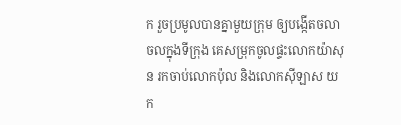ក រួចប្រមូលបានគ្នាមួយក្រុម ឲ្យបង្កើតចលាចលក្នុងទីក្រុង គេសម្រុកចូលផ្ទះលោកយ៉ាសុន រកចាប់លោកប៉ុល និងលោកស៊ីឡាស យក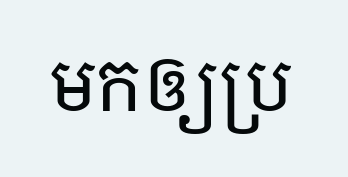មកឲ្យប្រ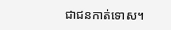ជាជនកាត់ទោស។